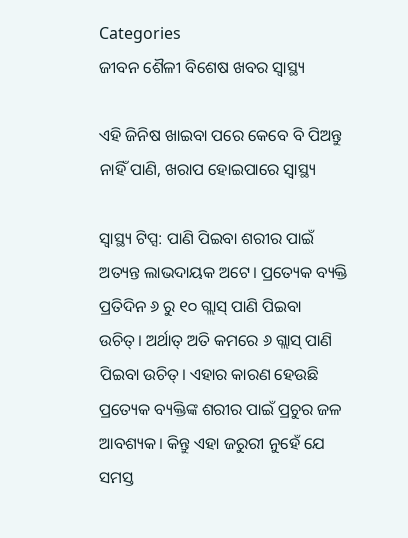Categories
ଜୀବନ ଶୈଳୀ ବିଶେଷ ଖବର ସ୍ବାସ୍ଥ୍ୟ

ଏହି ଜିନିଷ ଖାଇବା ପରେ କେବେ ବି ପିଅନ୍ତୁ ନାହିଁ ପାଣି, ଖରାପ ହୋଇପାରେ ସ୍ୱାସ୍ଥ୍ୟ

ସ୍ୱାସ୍ଥ୍ୟ ଟିପ୍ସ: ପାଣି ପିଇବା ଶରୀର ପାଇଁ ଅତ୍ୟନ୍ତ ଲାଭଦାୟକ ଅଟେ। ପ୍ରତ୍ୟେକ ବ୍ୟକ୍ତି ପ୍ରତିଦିନ ୬ ରୁ ୧୦ ଗ୍ଲାସ୍ ପାଣି ପିଇବା ଉଚିତ୍। ଅର୍ଥାତ୍ ଅତି କମରେ ୬ ଗ୍ଲାସ୍ ପାଣି ପିଇବା ଉଚିତ୍। ଏହାର କାରଣ ହେଉଛି ପ୍ରତ୍ୟେକ ବ୍ୟକ୍ତିଙ୍କ ଶରୀର ପାଇଁ ପ୍ରଚୁର ଜଳ ଆବଶ୍ୟକ। କିନ୍ତୁ ଏହା ଜରୁରୀ ନୁହେଁ ଯେ ସମସ୍ତ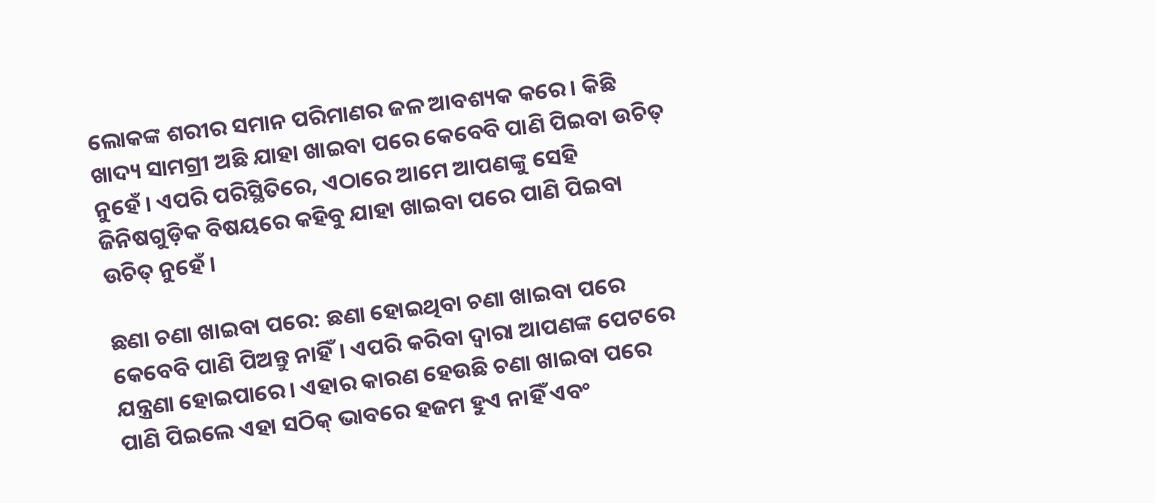ଲୋକଙ୍କ ଶରୀର ସମାନ ପରିମାଣର ଜଳ ଆବଶ୍ୟକ କରେ। କିଛି ଖାଦ୍ୟ ସାମଗ୍ରୀ ଅଛି ଯାହା ଖାଇବା ପରେ କେବେବି ପାଣି ପିଇବା ଉଚିତ୍ ନୁହେଁ। ଏପରି ପରିସ୍ଥିତିରେ, ଏଠାରେ ଆମେ ଆପଣଙ୍କୁ ସେହି ଜିନିଷଗୁଡ଼ିକ ବିଷୟରେ କହିବୁ ଯାହା ଖାଇବା ପରେ ପାଣି ପିଇବା ଉଚିତ୍ ନୁହେଁ।

ଛଣା ଚଣା ଖାଇବା ପରେ: ଛଣା ହୋଇଥିବା ଚଣା ଖାଇବା ପରେ କେବେବି ପାଣି ପିଅନ୍ତୁ ନାହିଁ। ଏପରି କରିବା ଦ୍ୱାରା ଆପଣଙ୍କ ପେଟରେ ଯନ୍ତ୍ରଣା ହୋଇପାରେ। ଏହାର କାରଣ ହେଉଛି ଚଣା ଖାଇବା ପରେ ପାଣି ପିଇଲେ ଏହା ସଠିକ୍ ଭାବରେ ହଜମ ହୁଏ ନାହିଁ ଏବଂ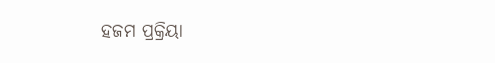ହଜମ ପ୍ରକ୍ରିୟା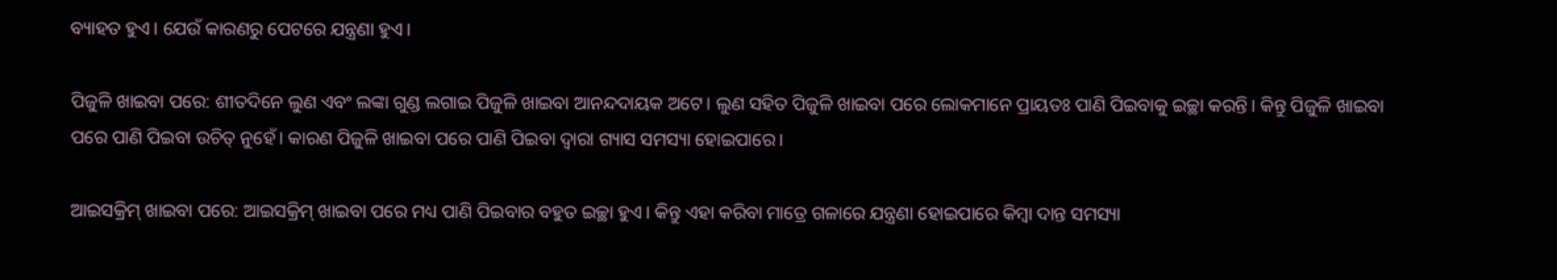ବ୍ୟାହତ ହୁଏ। ଯେଉଁ କାରଣରୁ ପେଟରେ ଯନ୍ତ୍ରଣା ହୁଏ।

ପିଜୁଳି ଖାଇବା ପରେ: ଶୀତଦିନେ ଲୁଣ ଏବଂ ଲଙ୍କା ଗୁଣ୍ଡ ଲଗାଇ ପିଜୁଳି ଖାଇବା ଆନନ୍ଦଦାୟକ ଅଟେ। ଲୁଣ ସହିତ ପିଜୁଳି ଖାଇବା ପରେ ଲୋକମାନେ ପ୍ରାୟତଃ ପାଣି ପିଇବାକୁ ଇଚ୍ଛା କରନ୍ତି। କିନ୍ତୁ ପିଜୁଳି ଖାଇବା ପରେ ପାଣି ପିଇବା ଉଚିତ୍ ନୁହେଁ। କାରଣ ପିଜୁଳି ଖାଇବା ପରେ ପାଣି ପିଇବା ଦ୍ୱାରା ଗ୍ୟାସ ସମସ୍ୟା ହୋଇପାରେ।

ଆଇସକ୍ରିମ୍ ଖାଇବା ପରେ: ଆଇସକ୍ରିମ୍ ଖାଇବା ପରେ ମଧ୍ୟ ପାଣି ପିଇବାର ବହୁତ ଇଚ୍ଛା ହୁଏ। କିନ୍ତୁ ଏହା କରିବା ମାତ୍ରେ ଗଳାରେ ଯନ୍ତ୍ରଣା ହୋଇପାରେ କିମ୍ବା ଦାନ୍ତ ସମସ୍ୟା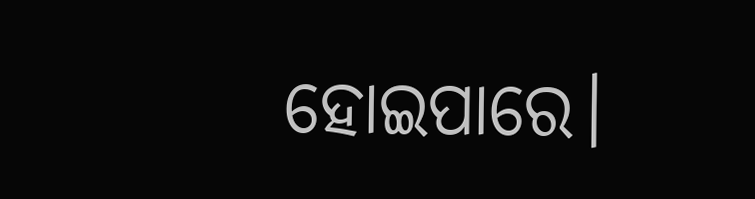ହୋଇପାରେ।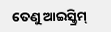ତେଣୁ ଆଇସ୍କ୍ରିମ୍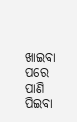ଖାଇବା ପରେ ପାଣି ପିଇବା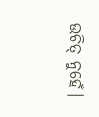ଉଚିତ୍ ନୁହେଁ।